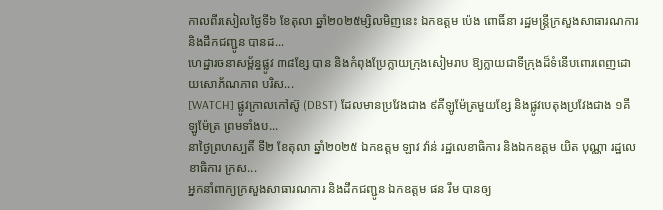កាលពីរសៀលថ្ងៃទី៦ ខែតុលា ឆ្នាំ២០២៥ម្សិលមិញនេះ ឯកឧត្តម ប៉េង ពោធិ៍នា រដ្ឋមន្ត្រីក្រសួងសាធារណការ និងដឹកជញ្ជូន បានដ...
ហេដ្ឋារចនាសម្ព័ន្ធផ្លូវ ៣៨ខ្សែ បាន និងកំពុងប្រែក្លាយក្រុងសៀមរាប ឱ្យក្លាយជាទីក្រុងដ៏ទំនើបពោរពេញដោយសោភ័ណភាព បរិស...
[WATCH] ផ្លូវក្រាលកៅស៊ូ (DBST) ដែលមានប្រវែងជាង ៩គីឡូម៉ែត្រមួយខ្សែ និងផ្លូវបេតុងប្រវែងជាង ១គីឡូម៉ែត្រ ព្រមទាំងប...
នាថ្ងៃព្រហស្បតិ៍ ទី២ ខែតុលា ឆ្នាំ២០២៥ ឯកឧត្តម ឡាវ វ៉ាន់ រដ្ឋលេខាធិការ និងឯកឧត្តម យិត បុណ្ណា រដ្ឋលេខាធិការ ក្រស...
អ្នកនាំពាក្យក្រសួងសាធារណការ និងដឹកជញ្ជូន ឯកឧត្តម ផន រឹម បានឲ្យ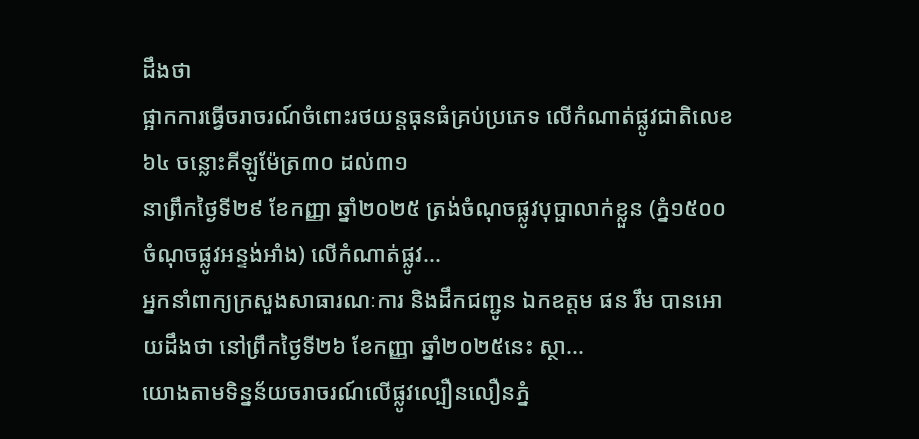ដឹងថា
ផ្អាកការធ្វើចរាចរណ៍ចំពោះរថយន្តធុនធំគ្រប់ប្រភេទ លើកំណាត់ផ្លូវជាតិលេខ៦៤ ចន្លោះគីឡូម៉ែត្រ៣០ ដល់៣១
នាព្រឹកថ្ងៃទី២៩ ខែកញ្ញា ឆ្នាំ២០២៥ ត្រង់ចំណុចផ្លូវបុប្ផាលាក់ខ្លួន (ភ្នំ១៥០០ ចំណុចផ្លូវអន្ទង់អាំង) លើកំណាត់ផ្លូវ...
អ្នកនាំពាក្យក្រសួងសាធារណៈការ និងដឹកជញ្ជូន ឯកឧត្តម ផន រឹម បានអោយដឹងថា នៅព្រឹកថ្ងៃទី២៦ ខែកញ្ញា ឆ្នាំ២០២៥នេះ ស្ថា...
យោងតាមទិន្នន័យចរាចរណ៍លើផ្លូវល្បឿនលឿនភ្នំ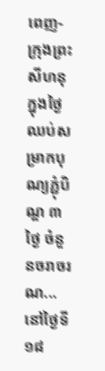ពេញ-ក្រុងព្រះសីហនុ ក្នុងថ្ងៃឈប់សម្រាកបុណ្យភ្ជុំបិណ្ឌ ៣ថ្ងៃ ចំនួនចរាចរណ...
នៅថ្ងៃទី១៨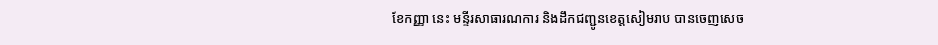ខែកញ្ញា នេះ មន្ទីរសាធារណការ និងដឹកជញ្ជូនខេត្តសៀមរាប បានចេញសេច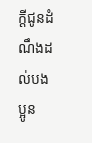ក្ដីជូនដំណឹងដល់បងប្អូន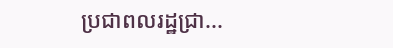ប្រជាពលរដ្ឋជ្រា...